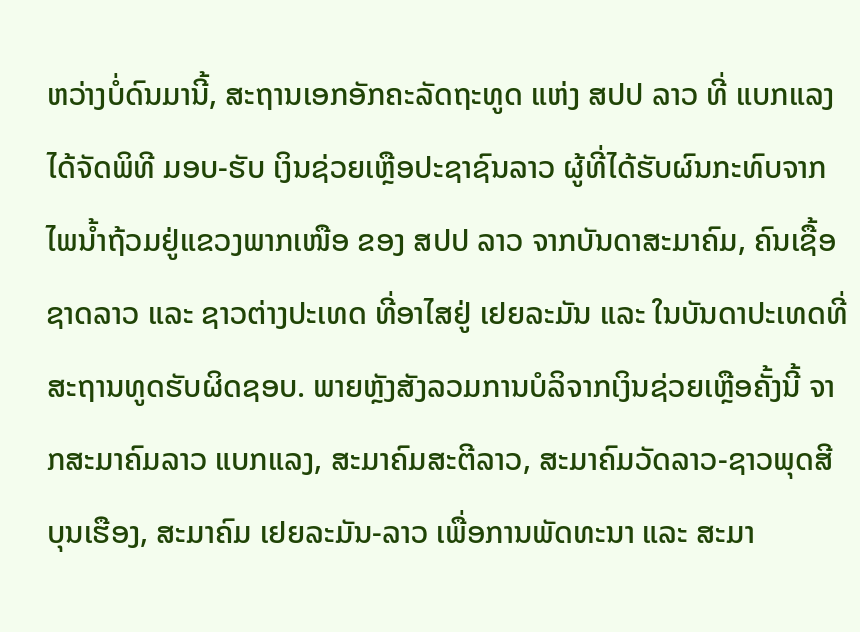ຫວ່າງບໍ່ດົນມານີ້, ສະຖານເອກອັກຄະລັດຖະທູດ ແຫ່ງ ສປປ ລາວ ທີ່ ແບກແລງ ໄດ້ຈັດພິທີ ມອບ-ຮັບ ເງິນຊ່ວຍເຫຼືອປະຊາຊົນລາວ ຜູ້ທີ່ໄດ້ຮັບຜົນກະທົບຈາກໄພນໍ້າຖ້ວມຢູ່ແຂວງພາກເໜືອ ຂອງ ສປປ ລາວ ຈາກບັນດາສະມາຄົມ, ຄົນເຊື້ອຊາດລາວ ແລະ ຊາວຕ່າງປະເທດ ທີ່ອາໄສຢູ່ ເຢຍລະມັນ ແລະ ໃນບັນດາປະເທດທີ່ສະຖານທູດຮັບຜິດຊອບ. ພາຍຫຼັງສັງລວມການບໍລິຈາກເງິນຊ່ວຍເຫຼືອຄັ້ງນີ້ ຈາກສະມາຄົມລາວ ແບກແລງ, ສະມາຄົມສະຕີລາວ, ສະມາຄົມວັດລາວ-ຊາວພຸດສີບຸນເຮືອງ, ສະມາຄົມ ເຢຍລະມັນ-ລາວ ເພື່ອການພັດທະນາ ແລະ ສະມາ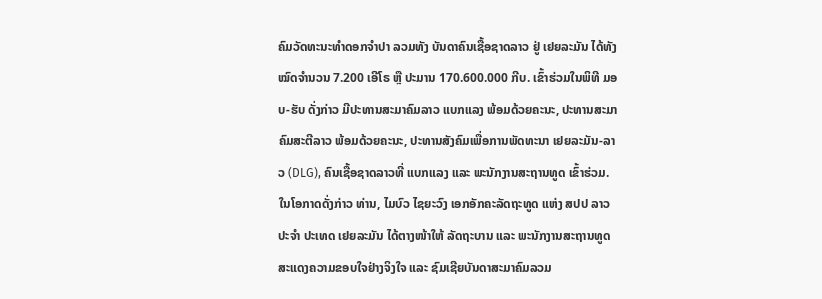ຄົມວັດທະນະທໍາດອກຈໍາປາ ລວມທັງ ບັນດາຄົນເຊື້ອຊາດລາວ ຢູ່ ເຢຍລະມັນ ໄດ້ທັງໝົດຈໍານວນ 7.200 ເອີໂຣ ຫຼື ປະມານ 170.600.000 ກີບ. ເຂົ້າຮ່ວມໃນພິທີ ມອບ-ຮັບ ດັ່ງກ່າວ ມີປະທານສະມາຄົມລາວ ແບກແລງ ພ້ອມດ້ວຍຄະນະ, ປະທານສະມາຄົມສະຕີລາວ ພ້ອມດ້ວຍຄະນະ, ປະທານສັງຄົມເພື່ອການພັດທະນາ ເຢຍລະມັນ-ລາວ (DLG), ຄົນເຊື້ອຊາດລາວທີ່ ແບກແລງ ແລະ ພະນັກງານສະຖານທູດ ເຂົ້າຮ່ວມ.
ໃນໂອກາດດັ່ງກ່າວ ທ່ານ, ໄມບົວ ໄຊຍະວົງ ເອກອັກຄະລັດຖະທູດ ແຫ່ງ ສປປ ລາວ ປະຈໍາ ປະເທດ ເຢຍລະມັນ ໄດ້ຕາງໜ້າໃຫ້ ລັດຖະບານ ແລະ ພະນັກງານສະຖານທູດສະແດງຄວາມຂອບໃຈຢ່າງຈິງໃຈ ແລະ ຊົມເຊີຍບັນດາສະມາຄົມລວມ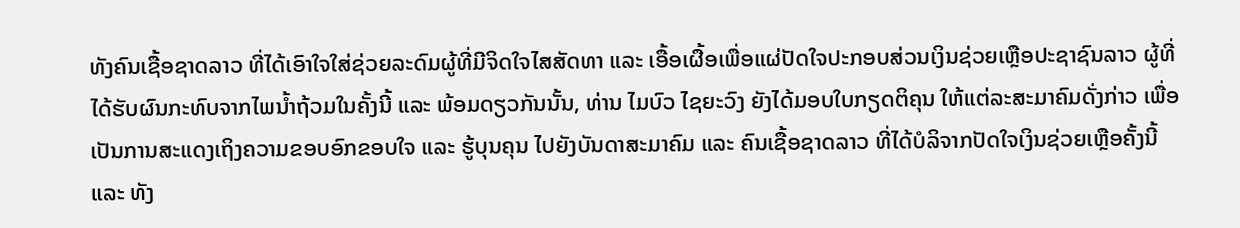ທັງຄົນເຊື້ອຊາດລາວ ທີ່ໄດ້ເອົາໃຈໃສ່ຊ່ວຍລະດົມຜູ້ທີ່ມີຈິດໃຈໄສສັດທາ ແລະ ເອື້ອເຜື້ອເພື່ອແຜ່ປັດໃຈປະກອບສ່ວນເງິນຊ່ວຍເຫຼືອປະຊາຊົນລາວ ຜູ້ທີ່ໄດ້ຮັບຜົນກະທົບຈາກໄພນໍ້າຖ້ວມໃນຄັ້ງນີ້ ແລະ ພ້ອມດຽວກັນນັ້ນ, ທ່ານ ໄມບົວ ໄຊຍະວົງ ຍັງໄດ້ມອບໃບກຽດຕິຄຸນ ໃຫ້ແຕ່ລະສະມາຄົມດັ່ງກ່າວ ເພື່ອເປັນການສະແດງເຖິງຄວາມຂອບອົກຂອບໃຈ ແລະ ຮູ້ບຸນຄຸນ ໄປຍັງບັນດາສະມາຄົມ ແລະ ຄົນເຊື້ອຊາດລາວ ທີ່ໄດ້ບໍລິຈາກປັດໃຈເງິນຊ່ວຍເຫຼືອຄັ້ງນີ້ ແລະ ທັງ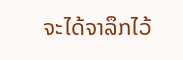ຈະໄດ້ຈາລຶກໄວ້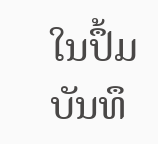ໃນປຶ້ມບັນທຶ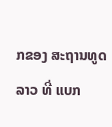ກຂອງ ສະຖານທູດລາວ ທີ່ ແບກ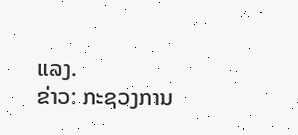ແລງ.
ຂ່າວ: ກະຊວງການ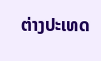ຕ່າງປະເທດ